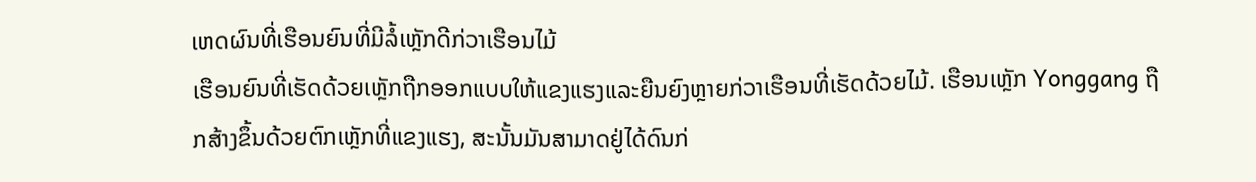ເຫດຜົນທີ່ເຮືອນຍົນທີ່ມີລໍ້ເຫຼັກດີກ່ວາເຮືອນໄມ້
ເຮືອນຍົນທີ່ເຮັດດ້ວຍເຫຼັກຖືກອອກແບບໃຫ້ແຂງແຮງແລະຍືນຍົງຫຼາຍກ່ວາເຮືອນທີ່ເຮັດດ້ວຍໄມ້. ເຮືອນເຫຼັກ Yonggang ຖືກສ້າງຂຶ້ນດ້ວຍຕົກເຫຼັກທີ່ແຂງແຮງ, ສະນັ້ນມັນສາມາດຢູ່ໄດ້ດົນກ່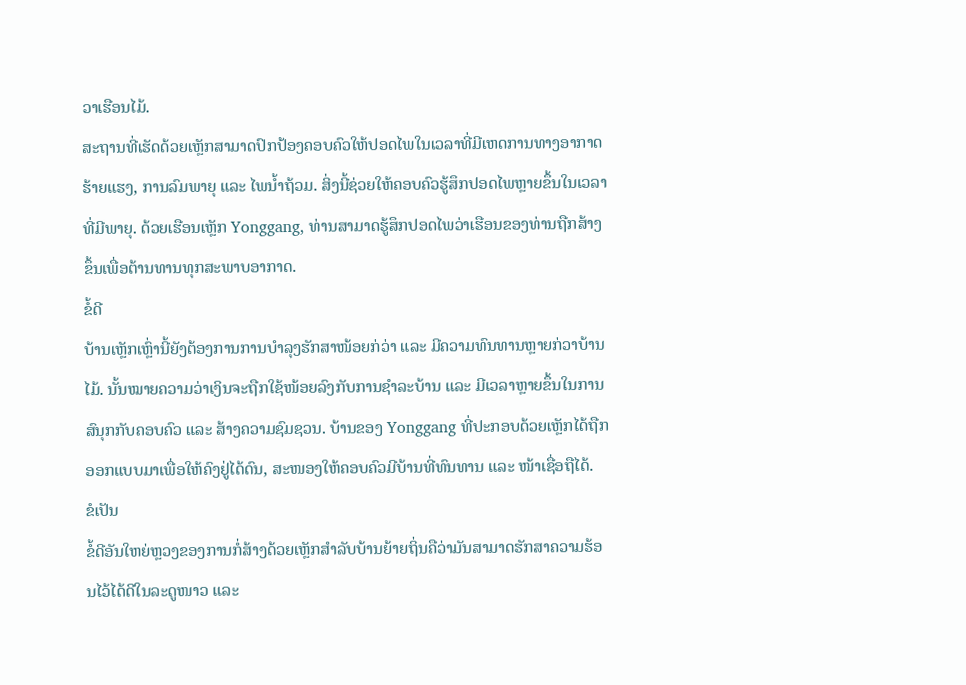ວາເຮືອນໄມ້.
ສະຖານທີ່ເຮັດດ້ວຍເຫຼັກສາມາດປົກປ້ອງຄອບຄົວໃຫ້ປອດໄພໃນເວລາທີ່ມີເຫດການທາງອາກາດຮ້າຍແຮງ, ການລົມພາຍຸ ແລະ ໄພນໍ້າຖ້ວມ. ສິ່ງນີ້ຊ່ວຍໃຫ້ຄອບຄົວຮູ້ສຶກປອດໄພຫຼາຍຂຶ້ນໃນເວລາທີ່ມີພາຍຸ. ດ້ວຍເຮືອນເຫຼັກ Yonggang, ທ່ານສາມາດຮູ້ສຶກປອດໄພວ່າເຮືອນຂອງທ່ານຖືກສ້າງຂຶ້ນເພື່ອຕ້ານທານທຸກສະພາບອາກາດ.
ຂໍ້ດີ
ບ້ານເຫຼັກເຫຼົ່ານີ້ຍັງຕ້ອງການການບຳລຸງຮັກສາໜ້ອຍກ່ວ່າ ແລະ ມີຄວາມທົນທານຫຼາຍກ່ວາບ້ານໄມ້. ນັ້ນໝາຍຄວາມວ່າເງິນຈະຖືກໃຊ້ໜ້ອຍລົງກັບການຊຳລະບ້ານ ແລະ ມີເວລາຫຼາຍຂຶ້ນໃນການສົນຸກກັບຄອບຄົວ ແລະ ສ້າງຄວາມຊົມຊວນ. ບ້ານຂອງ Yonggang ທີ່ປະກອບດ້ວຍເຫຼັກໄດ້ຖືກອອກແບບມາເພື່ອໃຫ້ຄົງຢູ່ໄດ້ດົນ, ສະໜອງໃຫ້ຄອບຄົວມີບ້ານທີ່ທົນທານ ແລະ ໜ້າເຊື່ອຖືໄດ້.
ຂໍເປັນ
ຂໍ້ດີອັນໃຫຍ່ຫຼວງຂອງການກໍ່ສ້າງດ້ວຍເຫຼັກສຳລັບບ້ານຍ້າຍຖິ່ນຄືວ່າມັນສາມາດຮັກສາຄວາມຮ້ອນໄວ້ໄດ້ດີໃນລະດູໜາວ ແລະ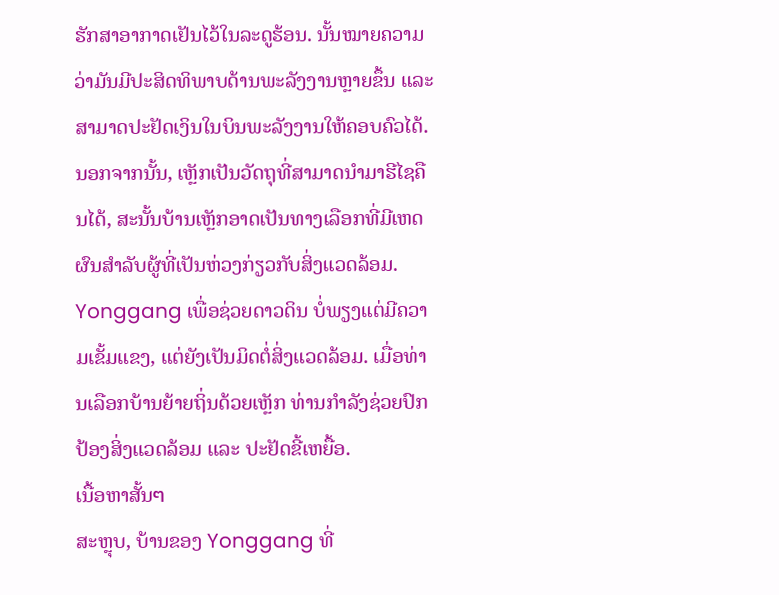ຮັກສາອາກາດເຢັນໄວ້ໃນລະດູຮ້ອນ. ນັ້ນໝາຍຄວາມວ່າມັນມີປະສິດທິພາບດ້ານພະລັງງານຫຼາຍຂຶ້ນ ແລະ ສາມາດປະຢັດເງິນໃນບິນພະລັງງານໃຫ້ຄອບຄົວໄດ້.
ນອກຈາກນັ້ນ, ເຫຼັກເປັນວັດຖຸທີ່ສາມາດນຳມາຮີໄຊຄືນໄດ້, ສະນັ້ນບ້ານເຫຼັກອາດເປັນທາງເລືອກທີ່ມີເຫດຜົນສຳລັບຜູ້ທີ່ເປັນຫ່ວງກ່ຽວກັບສິ່ງແວດລ້ອມ. Yonggang ເພື່ອຊ່ວຍດາວດິນ ບໍ່ພຽງແຕ່ມີຄວາມເຂັ້ມແຂງ, ແຕ່ຍັງເປັນມິດຕໍ່ສິ່ງແວດລ້ອມ. ເມື່ອທ່ານເລືອກບ້ານຍ້າຍຖິ່ນດ້ວຍເຫຼັກ ທ່ານກຳລັງຊ່ວຍປົກປ້ອງສິ່ງແວດລ້ອມ ແລະ ປະຢັດຂີ້ເຫຍື້ອ.
ເນື້ອຫາສັ້ນๆ
ສະຫຼຸບ, ບ້ານຂອງ Yonggang ທີ່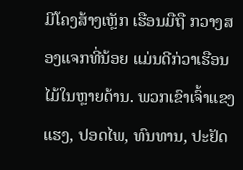ມີໂຄງສ້າງເຫຼັກ ເຮືອນມືຖື ກວາງສອງແຈກທີ່ນ້ອຍ ແມ່ນດີກ່ວາເຮືອນໄມ້ໃນຫຼາຍດ້ານ. ພວກເຂົາເຈົ້າແຂງແຮງ, ປອດໄພ, ທົນທານ, ປະຢັດ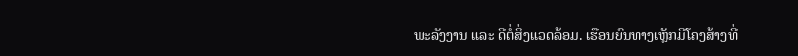ພະລັງງານ ແລະ ດີຕໍ່ສິ່ງແວດລ້ອມ. ເຮືອນຍົນທາງເຫຼັກມີໂຄງສ້າງທີ່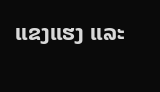ແຂງແຮງ ແລະ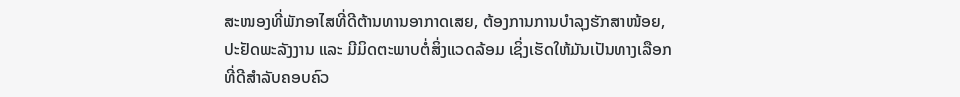ສະໜອງທີ່ພັກອາໄສທີ່ດີຕ້ານທານອາກາດເສຍ, ຕ້ອງການການບຳລຸງຮັກສາໜ້ອຍ, ປະຢັດພະລັງງານ ແລະ ມີມິດຕະພາບຕໍ່ສິ່ງແວດລ້ອມ ເຊິ່ງເຮັດໃຫ້ມັນເປັນທາງເລືອກທີ່ດີສຳລັບຄອບຄົວ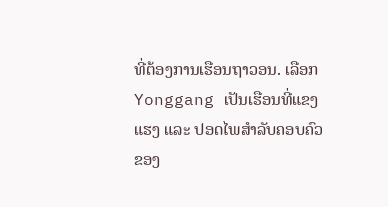ທີ່ຕ້ອງການເຮືອນຖາວອນ. ເລືອກ Yonggang ເປັນເຮືອນທີ່ແຂງແຮງ ແລະ ປອດໄພສຳລັບຄອບຄົວຂອງ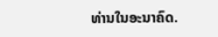ທ່ານໃນອະນາຄົດ.